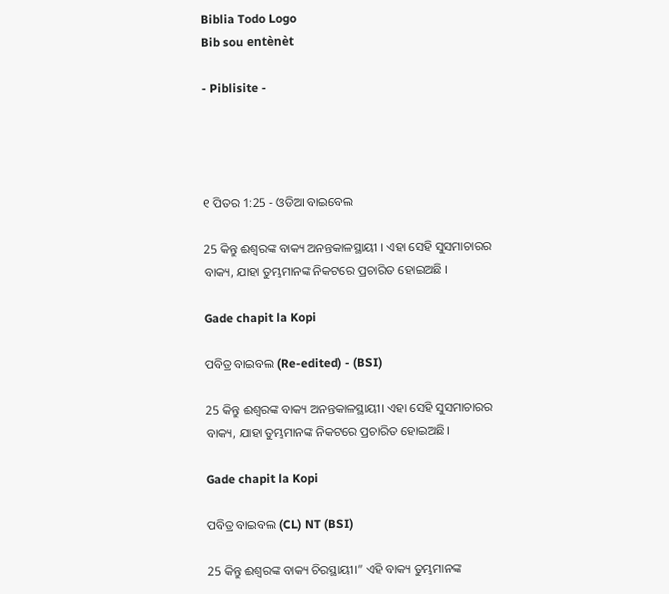Biblia Todo Logo
Bib sou entènèt

- Piblisite -




୧ ପିତର 1:25 - ଓଡିଆ ବାଇବେଲ

25 କିନ୍ତୁ ଈଶ୍ୱରଙ୍କ ବାକ୍ୟ ଅନନ୍ତକାଳସ୍ଥାୟୀ । ଏହା ସେହି ସୁସମାଚାରର ବାକ୍ୟ, ଯାହା ତୁମ୍ଭମାନଙ୍କ ନିକଟରେ ପ୍ରଚାରିତ ହୋଇଅଛି ।

Gade chapit la Kopi

ପବିତ୍ର ବାଇବଲ (Re-edited) - (BSI)

25 କିନ୍ତୁ ଈଶ୍ଵରଙ୍କ ବାକ୍ୟ ଅନନ୍ତକାଳସ୍ଥାୟୀ। ଏହା ସେହି ସୁସମାଚାରର ବାକ୍ୟ, ଯାହା ତୁମ୍ଭମାନଙ୍କ ନିକଟରେ ପ୍ରଚାରିତ ହୋଇଅଛି।

Gade chapit la Kopi

ପବିତ୍ର ବାଇବଲ (CL) NT (BSI)

25 କିନ୍ତୁ ଈଶ୍ୱରଙ୍କ ବାକ୍ୟ ଚିରସ୍ଥାୟୀ।” ଏହି ବାକ୍ୟ ତୁମ୍ଭମାନଙ୍କ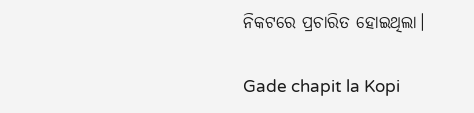ନିକଟରେ ପ୍ରଚାରିତ ହୋଇଥିଲା।

Gade chapit la Kopi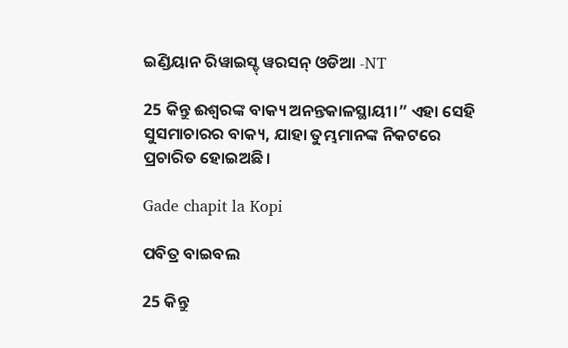ଇଣ୍ଡିୟାନ ରିୱାଇସ୍ଡ୍ ୱରସନ୍ ଓଡିଆ -NT

25 କିନ୍ତୁ ଈଶ୍ବରଙ୍କ ବାକ୍ୟ ଅନନ୍ତକାଳସ୍ଥାୟୀ।” ଏହା ସେହି ସୁସମାଚାରର ବାକ୍ୟ, ଯାହା ତୁମ୍ଭମାନଙ୍କ ନିକଟରେ ପ୍ରଚାରିତ ହୋଇଅଛି।

Gade chapit la Kopi

ପବିତ୍ର ବାଇବଲ

25 କିନ୍ତୁ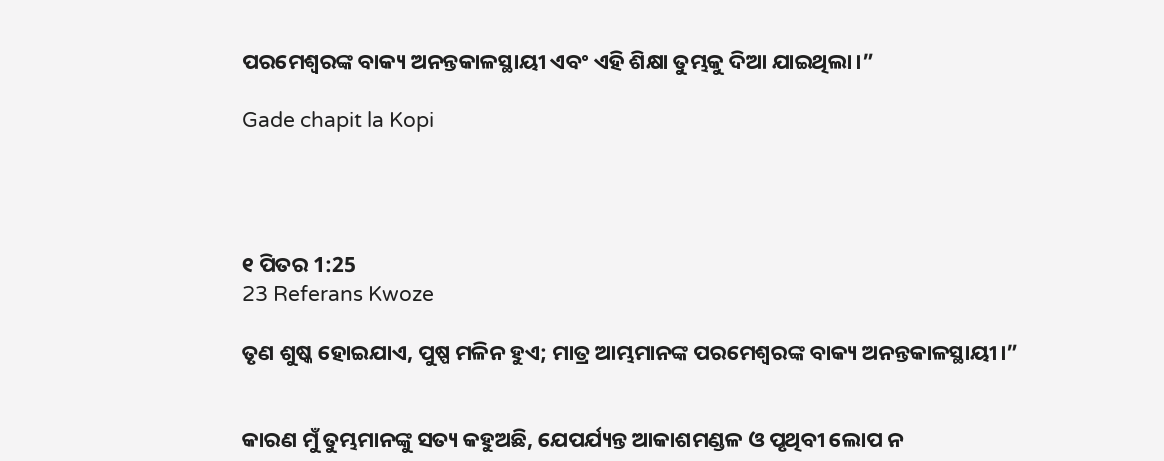ପରମେଶ୍ୱରଙ୍କ ବାକ୍ୟ ଅନନ୍ତକାଳସ୍ଥାୟୀ ଏବଂ ଏହି ଶିକ୍ଷା ତୁମ୍ଭକୁ ଦିଆ ଯାଇଥିଲା।”

Gade chapit la Kopi




୧ ପିତର 1:25
23 Referans Kwoze

ତୃଣ ଶୁଷ୍କ ହୋଇଯାଏ, ପୁଷ୍ପ ମଳିନ ହୁଏ; ମାତ୍ର ଆମ୍ଭମାନଙ୍କ ପରମେଶ୍ୱରଙ୍କ ବାକ୍ୟ ଅନନ୍ତକାଳସ୍ଥାୟୀ।”


କାରଣ ମୁଁ ତୁମ୍ଭମାନଙ୍କୁ ସତ୍ୟ କହୁଅଛି, ଯେପର୍ଯ୍ୟନ୍ତ ଆକାଶମଣ୍ଡଳ ଓ ପୃଥିବୀ ଲୋପ ନ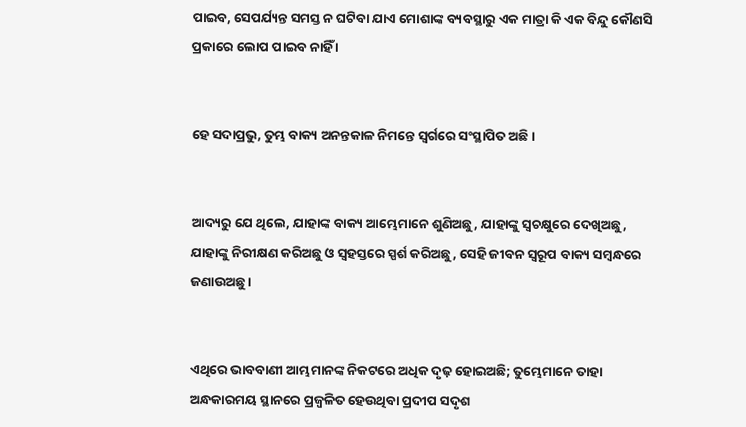ପାଇବ, ସେପର୍ଯ୍ୟନ୍ତ ସମସ୍ତ ନ ଘଟିବା ଯାଏ ମୋଶାଙ୍କ ବ୍ୟବସ୍ଥାରୁ ଏକ ମାତ୍ରା କି ଏକ ବିନ୍ଦୁ କୌଣସି ପ୍ରକାରେ ଲୋପ ପାଇବ ନାହିଁ ।


ହେ ସଦାପ୍ରଭୁ, ତୁମ୍ଭ ବାକ୍ୟ ଅନନ୍ତକାଳ ନିମନ୍ତେ ସ୍ୱର୍ଗରେ ସଂସ୍ଥାପିତ ଅଛି।


ଆଦ୍ୟରୁ ଯେ ଥିଲେ, ଯାହାଙ୍କ ବାକ୍ୟ ଆମ୍ଭେମାନେ ଶୁଣିଅଛୁ, ଯାହାଙ୍କୁ ସ୍ୱଚକ୍ଷୁରେ ଦେଖିଅଛୁ, ଯାହାଙ୍କୁ ନିରୀକ୍ଷଣ କରିଅଛୁ ଓ ସ୍ୱହସ୍ତରେ ସ୍ପର୍ଶ କରିଅଛୁ, ସେହି ଜୀବନ ସ୍ୱରୂପ ବାକ୍ୟ ସମ୍ବନ୍ଧରେ ଜଣାଉଅଛୁ ।


ଏଥିରେ ଭାବବାଣୀ ଆମ୍ଭମାନଙ୍କ ନିକଟରେ ଅଧିକ ଦୃଢ଼ ହୋଇଅଛି; ତୁମ୍ଭେମାନେ ତାହା ଅନ୍ଧକାରମୟ ସ୍ଥାନରେ ପ୍ରଜ୍ୱଳିତ ହେଉଥିବା ପ୍ରଦୀପ ସଦୃଶ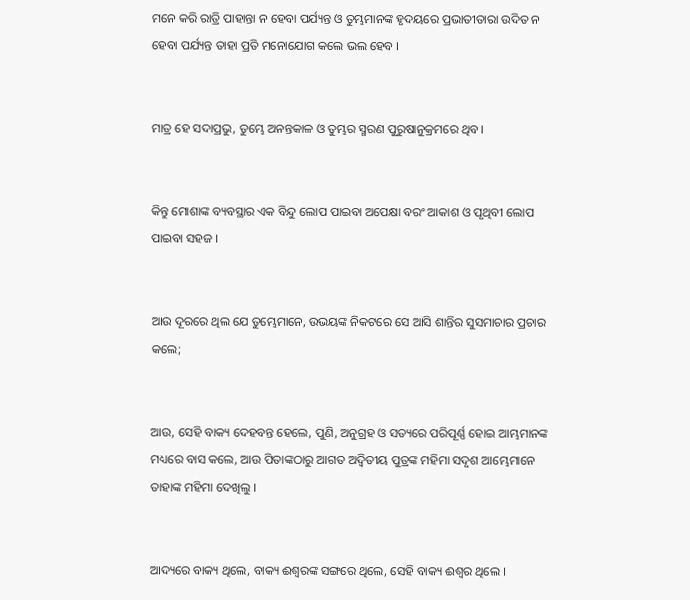ମନେ କରି ରାତ୍ରି ପାହାନ୍ତା ନ ହେବା ପର୍ଯ୍ୟନ୍ତ ଓ ତୁମ୍ଭମାନଙ୍କ ହୃଦୟରେ ପ୍ରଭାତୀତାରା ଉଦିତ ନ ହେବା ପର୍ଯ୍ୟନ୍ତ ତାହା ପ୍ରତି ମନୋଯୋଗ କଲେ ଭଲ ହେବ ।


ମାତ୍ର ହେ ସଦାପ୍ରଭୁ, ତୁମ୍ଭେ ଅନନ୍ତକାଳ ଓ ତୁମ୍ଭର ସ୍ମରଣ ପୁରୁଷାନୁକ୍ରମରେ ଥିବ।


କିନ୍ତୁ ମୋଶାଙ୍କ ବ୍ୟବସ୍ଥାର ଏକ ବିନ୍ଦୁ ଲୋପ ପାଇବା ଅପେକ୍ଷା ବରଂ ଆକାଶ ଓ ପୃଥିବୀ ଲୋପ ପାଇବା ସହଜ ।


ଆଉ ଦୂରରେ ଥିଲ ଯେ ତୁମ୍ଭେମାନେ, ଉଭୟଙ୍କ ନିକଟରେ ସେ ଆସି ଶାନ୍ତିର ସୁସମାଚାର ପ୍ରଚାର କଲେ;


ଆଉ, ସେହି ବାକ୍ୟ ଦେହବନ୍ତ ହେଲେ, ପୁଣି, ଅନୁଗ୍ରହ ଓ ସତ୍ୟରେ ପରିପୂର୍ଣ୍ଣ ହୋଇ ଆମ୍ଭମାନଙ୍କ ମଧ୍ୟରେ ବାସ କଲେ, ଆଉ ପିତାଙ୍କଠାରୁ ଆଗତ ଅଦ୍ୱିତୀୟ ପୁତ୍ରଙ୍କ ମହିମା ସଦୃଶ ଆମ୍ଭେମାନେ ତାହାଙ୍କ ମହିମା ଦେଖିଲୁ ।


ଆଦ୍ୟରେ ବାକ୍ୟ ଥିଲେ, ବାକ୍ୟ ଈଶ୍ୱରଙ୍କ ସଙ୍ଗରେ ଥିଲେ, ସେହି ବାକ୍ୟ ଈଶ୍ୱର ଥିଲେ ।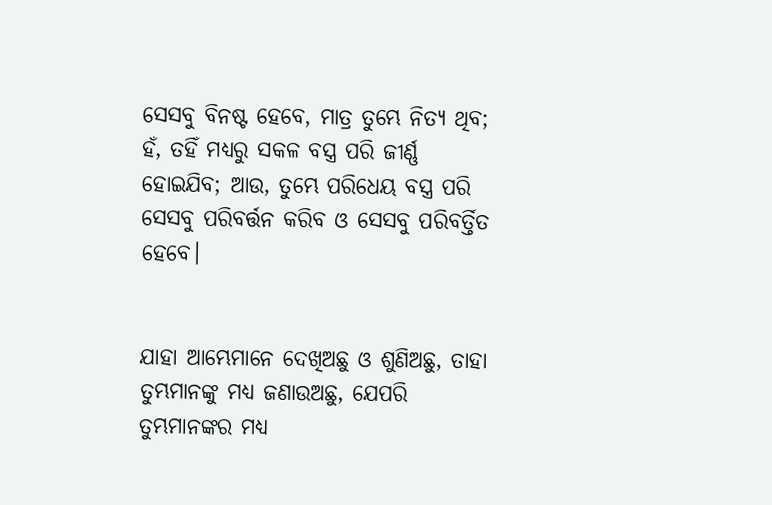ସେସବୁ ବିନଷ୍ଟ ହେବେ, ମାତ୍ର ତୁମ୍ଭେ ନିତ୍ୟ ଥିବ; ହଁ, ତହିଁ ମଧ୍ୟରୁ ସକଳ ବସ୍ତ୍ର ପରି ଜୀର୍ଣ୍ଣ ହୋଇଯିବ; ଆଉ, ତୁମ୍ଭେ ପରିଧେୟ ବସ୍ତ୍ର ପରି ସେସବୁ ପରିବର୍ତ୍ତନ କରିବ ଓ ସେସବୁ ପରିବର୍ତ୍ତିତ ହେବେ।


ଯାହା ଆମ୍ଭେମାନେ ଦେଖିଅଛୁ ଓ ଶୁଣିଅଛୁ, ତାହା ତୁମ୍ଭମାନଙ୍କୁ ମଧ୍ୟ ଜଣାଉଅଛୁ, ଯେପରି ତୁମ୍ଭମାନଙ୍କର ମଧ୍ୟ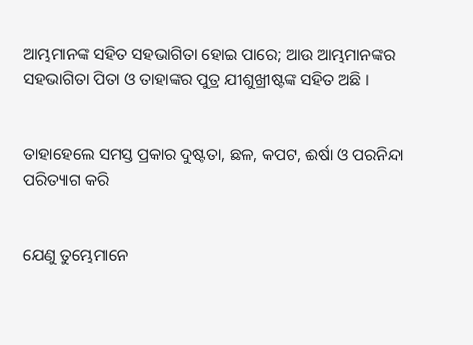ଆମ୍ଭମାନଙ୍କ ସହିତ ସହଭାଗିତା ହୋଇ ପାରେ; ଆଉ ଆମ୍ଭମାନଙ୍କର ସହଭାଗିତା ପିତା ଓ ତାହାଙ୍କର ପୁତ୍ର ଯୀଶୁଖ୍ରୀଷ୍ଟଙ୍କ ସହିତ ଅଛି ।


ତାହାହେଲେ ସମସ୍ତ ପ୍ରକାର ଦୁଷ୍ଟତା, ଛଳ, କପଟ, ଈର୍ଷା ଓ ପରନିନ୍ଦା ପରିତ୍ୟାଗ କରି


ଯେଣୁ ତୁମ୍ଭେମାନେ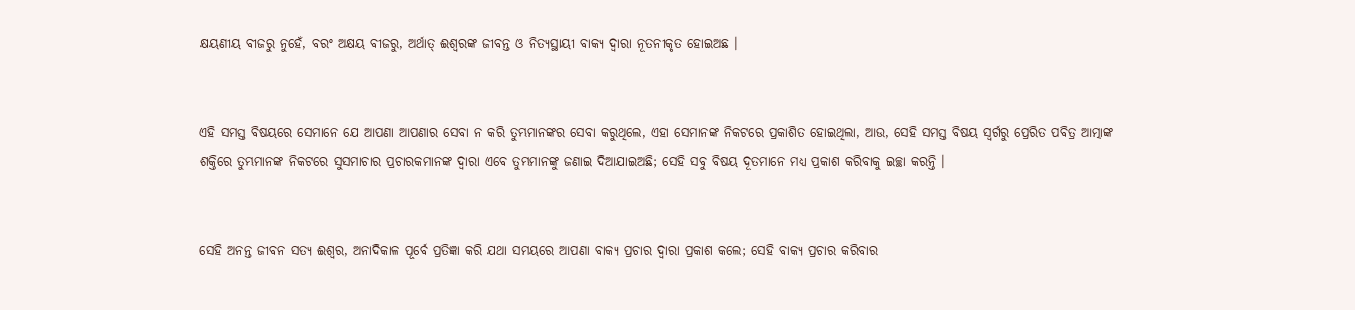କ୍ଷୟଣୀୟ ବୀଜରୁ ନୁହେଁ, ବରଂ ଅକ୍ଷୟ ବୀଜରୁ, ଅର୍ଥାତ୍‍ ଈଶ୍ୱରଙ୍କ ଜୀବନ୍ତ ଓ ନିତ୍ୟସ୍ଥାୟୀ ବାକ୍ୟ ଦ୍ୱାରା ନୂତନୀକୃତ ହୋଇଅଛ ।


ଏହି ସମସ୍ତ ବିଷୟରେ ସେମାନେ ଯେ ଆପଣା ଆପଣାର ସେବା ନ କରି ତୁମ୍ଭମାନଙ୍କର ସେବା କରୁଥିଲେ, ଏହା ସେମାନଙ୍କ ନିକଟରେ ପ୍ରକାଶିତ ହୋଇଥିଲା, ଆଉ, ସେହି ସମସ୍ତ ବିଷୟ ସ୍ୱର୍ଗରୁ ପ୍ରେରିତ ପବିତ୍ର ଆତ୍ମାଙ୍କ ଶକ୍ତିରେ ତୁମ୍ଭମାନଙ୍କ ନିକଟରେ ସୁସମାଚାର ପ୍ରଚାରକମାନଙ୍କ ଦ୍ୱାରା ଏବେ ତୁମ୍ଭମାନଙ୍କୁ ଜଣାଇ ଦିଆଯାଇଅଛି; ସେହି ସବୁ ବିଷୟ ଦୂତମାନେ ମଧ୍ୟ ପ୍ରକାଶ କରିବାକୁ ଇଚ୍ଛା କରନ୍ତି ।


ସେହି ଅନନ୍ତ ଜୀବନ ସତ୍ୟ ଈଶ୍ୱର, ଅନାଦିକାଳ ପୂର୍ବେ ପ୍ରତିଜ୍ଞା କରି ଯଥା ସମୟରେ ଆପଣା ବାକ୍ୟ ପ୍ରଚାର ଦ୍ୱାରା ପ୍ରକାଶ କଲେ; ସେହି ବାକ୍ୟ ପ୍ରଚାର କରିବାର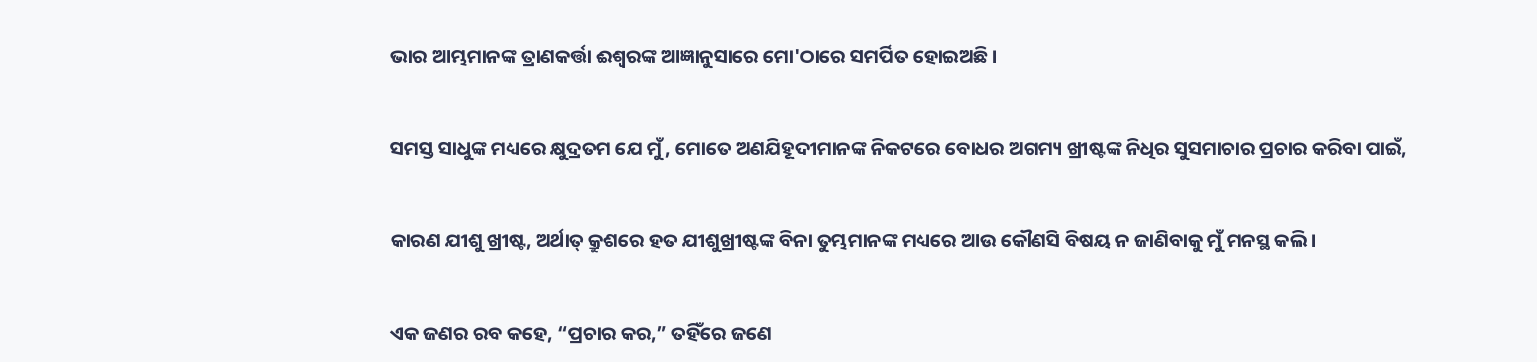ଭାର ଆମ୍ଭମାନଙ୍କ ତ୍ରାଣକର୍ତ୍ତା ଈଶ୍ୱରଙ୍କ ଆଜ୍ଞାନୁସାରେ ମୋ'ଠାରେ ସମର୍ପିତ ହୋଇଅଛି ।


ସମସ୍ତ ସାଧୁଙ୍କ ମଧ୍ୟରେ କ୍ଷୁଦ୍ରତମ ଯେ ମୁଁ, ମୋତେ ଅଣଯିହୂଦୀମାନଙ୍କ ନିକଟରେ ବୋଧର ଅଗମ୍ୟ ଖ୍ରୀଷ୍ଟଙ୍କ ନିଧିର ସୁସମାଚାର ପ୍ରଚାର କରିବା ପାଇଁ,


କାରଣ ଯୀଶୁ ଖ୍ରୀଷ୍ଟ, ଅର୍ଥାତ୍‍ କ୍ରୁଶରେ ହତ ଯୀଶୁଖ୍ରୀଷ୍ଟଙ୍କ ବିନା ତୁମ୍ଭମାନଙ୍କ ମଧ୍ୟରେ ଆଉ କୌଣସି ବିଷୟ ନ ଜାଣିବାକୁ ମୁଁ ମନସ୍ଥ କଲି ।


ଏକ ଜଣର ରବ କହେ, “ପ୍ରଚାର କର,” ତହିଁରେ ଜଣେ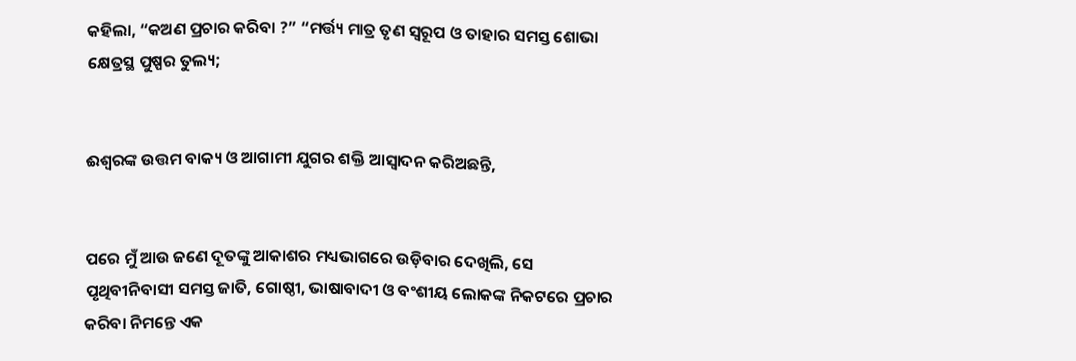କହିଲା, “କଅଣ ପ୍ରଚାର କରିବା ?” “ମର୍ତ୍ତ୍ୟ ମାତ୍ର ତୃଣ ସ୍ୱରୂପ ଓ ତାହାର ସମସ୍ତ ଶୋଭା କ୍ଷେତ୍ରସ୍ଥ ପୁଷ୍ପର ତୁଲ୍ୟ;


ଈଶ୍ୱରଙ୍କ ଉତ୍ତମ ବାକ୍ୟ ଓ ଆଗାମୀ ଯୁଗର ଶକ୍ତି ଆସ୍ୱାଦନ କରିଅଛନ୍ତି,


ପରେ ମୁଁ ଆଉ ଜଣେ ଦୂତଙ୍କୁ ଆକାଶର ମଧ୍ୟଭାଗରେ ଉଡ଼ିବାର ଦେଖିଲି, ସେ ପୃଥିବୀନିବାସୀ ସମସ୍ତ ଜାତି, ଗୋଷ୍ଠୀ, ଭାଷାବାଦୀ ଓ ବଂଶୀୟ ଲୋକଙ୍କ ନିକଟରେ ପ୍ରଚାର କରିବା ନିମନ୍ତେ ଏକ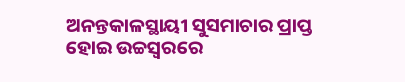ଅନନ୍ତକାଳସ୍ଥାୟୀ ସୁସମାଚାର ପ୍ରାପ୍ତ ହୋଇ ଉଚ୍ଚସ୍ୱରରେ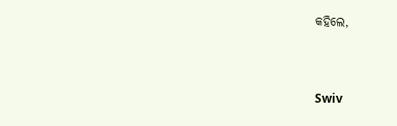କହିଲେ,


Swiv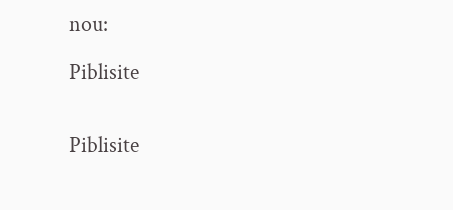nou:

Piblisite


Piblisite